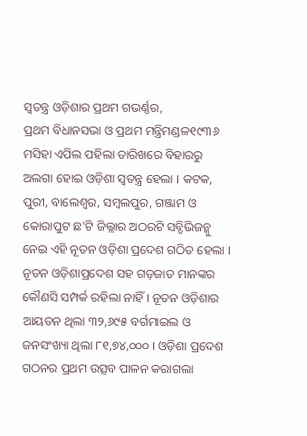ସ୍ୱତନ୍ତ୍ର ଓଡ଼ିଶାର ପ୍ରଥମ ଗଭର୍ଣ୍ଣର,
ପ୍ରଥମ ବିଧାନସଭା ଓ ପ୍ରଥମ ମନ୍ତ୍ରିମଣ୍ଡଳ୧୯୩୬ ମସିହା ଏପିଲ ପହିଲା ତାରିଖରେ ବିହାରରୁ ଅଲଗା ହୋଇ ଓଡ଼ିଶା ସ୍ୱତନ୍ତ୍ର ହେଲା । କଟକ, ପୁରୀ, ବାଲେଶ୍ୱର, ସମ୍ବଲପୁର, ଗଞ୍ଜାମ ଓ କୋରାପୁଟ ଛ'ଟି ଜିଲ୍ଲାର ଅଠରଟି ସବ୍ଡିଭିଜନ୍କୁ ନେଇ ଏହି ନୂତନ ଓଡ଼ିଶା ପ୍ରଦେଶ ଗଠିତ ହେଲା । ନୂତନ ଓଡ଼ିଶାପ୍ରଦେଶ ସହ ଗଡ଼ଜାତ ମାନଙ୍କର କୌଣସି ସମ୍ପର୍କ ରହିଲା ନାହିଁ । ନୂତନ ଓଡ଼ିଶାର ଆୟତନ ଥିଲା ୩୨,୬୯୫ ବର୍ଗମାଇଲ ଓ ଜନସଂଖ୍ୟା ଥିଲା ୮୧,୭୪,୦୦୦ । ଓଡ଼ିଶା ପ୍ରଦେଶ ଗଠନର ପ୍ରଥମ ଉତ୍ସବ ପାଳନ କରାଗଲା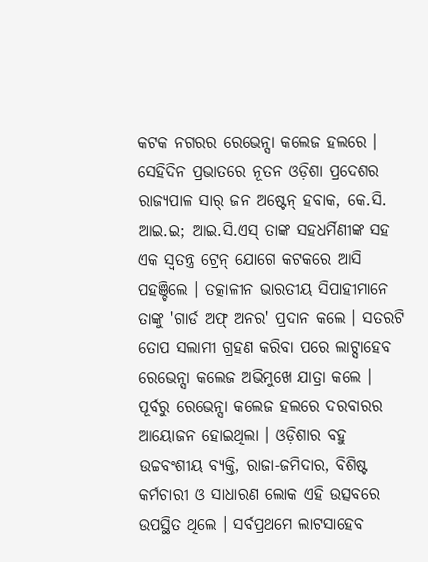କଟକ ନଗରର ରେଭେନ୍ସା କଲେଜ ହଲରେ ।
ସେହିଦିନ ପ୍ରଭାତରେ ନୂତନ ଓଡ଼ିଶା ପ୍ରଦେଶର ରାଜ୍ୟପାଳ ସାର୍ ଜନ ଅଷ୍ଟେନ୍ ହବାକ, କେ.ସି. ଆଇ.ଇ; ଆଇ.ସି.ଏସ୍ ତାଙ୍କ ସହଧର୍ମିଣୀଙ୍କ ସହ ଏକ ସ୍ୱତନ୍ତ୍ର ଟ୍ରେନ୍ ଯୋଗେ କଟକରେ ଆସି ପହଞ୍ଚିଲେ । ତତ୍କାଳୀନ ଭାରତୀୟ ସିପାହୀମାନେ ତାଙ୍କୁ 'ଗାର୍ଡ ଅଫ୍ ଅନର' ପ୍ରଦାନ କଲେ । ସତରଟି ତୋପ ସଲାମୀ ଗ୍ରହଣ କରିବା ପରେ ଲାଟ୍ସାହେବ ରେଭେନ୍ସା କଲେଜ ଅଭିମୁଖେ ଯାତ୍ରା କଲେ । ପୂର୍ବରୁ ରେଭେନ୍ସା କଲେଜ ହଲରେ ଦରବାରର ଆୟୋଜନ ହୋଇଥିଲା । ଓଡ଼ିଶାର ବହୁ ଉଚ୍ଚବଂଶୀୟ ବ୍ୟକ୍ତି, ରାଜା-ଜମିଦାର, ବିଶିଷ୍ଟ କର୍ମଚାରୀ ଓ ସାଧାରଣ ଲୋକ ଏହି ଉତ୍ସବରେ ଉପସ୍ଥିତ ଥିଲେ । ସର୍ବପ୍ରଥମେ ଲାଟସାହେବ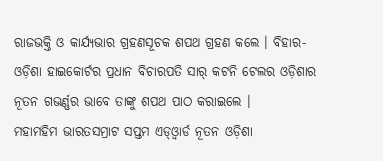ରାଜଭକ୍ତି ଓ କାର୍ଯ୍ୟଭାର ଗ୍ରହଣସୂଚକ ଶପଥ ଗ୍ରହଣ କଲେ । ବିହାର-ଓଡ଼ିଶା ହାଇକୋର୍ଟର ପ୍ରଧାନ ବିଚାରପତି ସାର୍ କଟନି ଟେଲର ଓଡ଼ିଶାର ନୂତନ ଗଭର୍ଣ୍ଣର ଭାବେ ତାଙ୍କୁ ଶପଥ ପାଠ କରାଇଲେ ।
ମହାମହିମ ଭାରତସମ୍ରାଟ ସପ୍ତମ ଏଡ୍ଓ୍ୱାର୍ଡ ନୂତନ ଓଡ଼ିଶା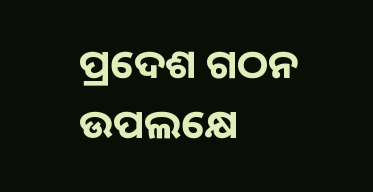ପ୍ରଦେଶ ଗଠନ ଉପଲକ୍ଷେ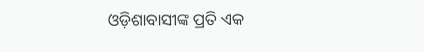ଓଡ଼ିଶାବାସୀଙ୍କ ପ୍ରତି ଏକ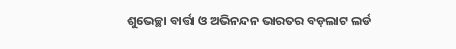ଶୁଭେଚ୍ଛା ବାର୍ତ୍ତା ଓ ଅଭିନନ୍ଦନ ଭାରତର ବଡ଼ଲାଟ ଲର୍ଡ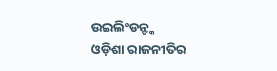ଉଇଲିଂଡନ୍ଙ୍କ
ଓଡ଼ିଶା ରାଜନୀତିର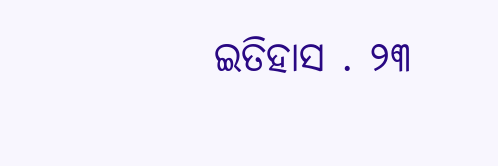ଇତିହାସ . ୨୩